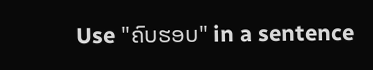Use "ຄົບຮອບ" in a sentence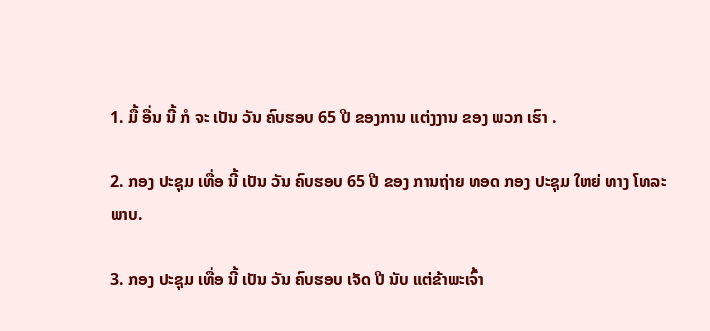1. ມື້ ອື່ນ ນີ້ ກໍ ຈະ ເປັນ ວັນ ຄົບຮອບ 65 ປີ ຂອງການ ແຕ່ງງານ ຂອງ ພວກ ເຮົາ .

2. ກອງ ປະຊຸມ ເທື່ອ ນີ້ ເປັນ ວັນ ຄົບຮອບ 65 ປີ ຂອງ ການຖ່າຍ ທອດ ກອງ ປະຊຸມ ໃຫຍ່ ທາງ ໂທລະພາບ.

3. ກອງ ປະຊຸມ ເທື່ອ ນີ້ ເປັນ ວັນ ຄົບຮອບ ເຈັດ ປີ ນັບ ແຕ່ຂ້າພະເຈົ້າ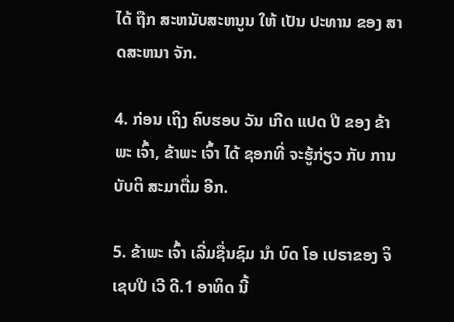ໄດ້ ຖືກ ສະຫນັບສະຫນູນ ໃຫ້ ເປັນ ປະທານ ຂອງ ສາດສະຫນາ ຈັກ.

4. ກ່ອນ ເຖິງ ຄົບຮອບ ວັນ ເກີດ ແປດ ປີ ຂອງ ຂ້າພະ ເຈົ້າ, ຂ້າພະ ເຈົ້າ ໄດ້ ຊອກທີ່ ຈະຮູ້ກ່ຽວ ກັບ ການ ບັບຕິ ສະມາຕື່ມ ອີກ.

5. ຂ້າພະ ເຈົ້າ ເລີ່ມຊື່ນຊົມ ນໍາ ບົດ ໂອ ເປຣາຂອງ ຈິ ເຊບປີ ເວີ ດີ.1 ອາທິດ ນີ້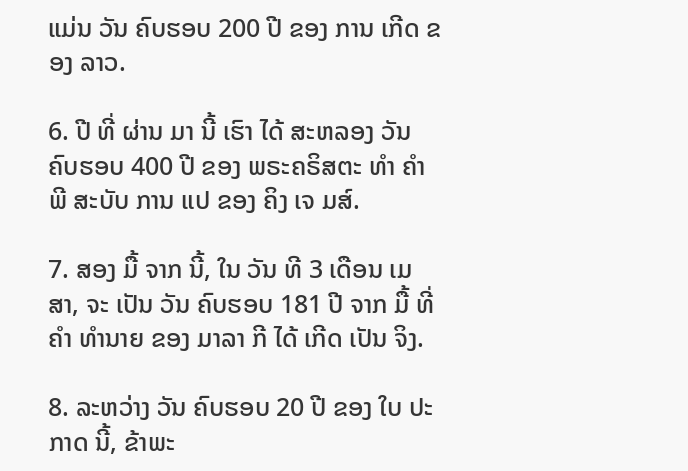ແມ່ນ ວັນ ຄົບຮອບ 200 ປີ ຂອງ ການ ເກີດ ຂອງ ລາວ.

6. ປີ ທີ່ ຜ່ານ ມາ ນີ້ ເຮົາ ໄດ້ ສະຫລອງ ວັນ ຄົບຮອບ 400 ປີ ຂອງ ພຣະຄຣິສຕະ ທໍາ ຄໍາ ພີ ສະບັບ ການ ແປ ຂອງ ຄິງ ເຈ ມສ໌.

7. ສອງ ມື້ ຈາກ ນີ້, ໃນ ວັນ ທີ 3 ເດືອນ ເມສາ, ຈະ ເປັນ ວັນ ຄົບຮອບ 181 ປີ ຈາກ ມື້ ທີ່ ຄໍາ ທໍານາຍ ຂອງ ມາລາ ກີ ໄດ້ ເກີດ ເປັນ ຈິງ.

8. ລະຫວ່າງ ວັນ ຄົບຮອບ 20 ປີ ຂອງ ໃບ ປະກາດ ນີ້, ຂ້າພະ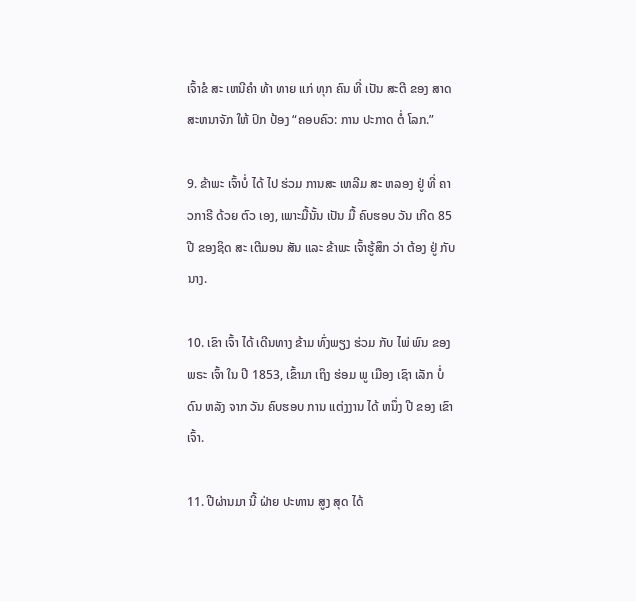ເຈົ້າຂໍ ສະ ເຫນີຄໍາ ທ້າ ທາຍ ແກ່ ທຸກ ຄົນ ທີ່ ເປັນ ສະຕີ ຂອງ ສາດສະຫນາຈັກ ໃຫ້ ປົກ ປ້ອງ “ຄອບຄົວ: ການ ປະກາດ ຕໍ່ ໂລກ.”

9. ຂ້າພະ ເຈົ້າບໍ່ ໄດ້ ໄປ ຮ່ວມ ການສະ ເຫລີມ ສະ ຫລອງ ຢູ່ ທີ່ ຄາ ວກາຣີ ດ້ວຍ ຕົວ ເອງ, ເພາະມື້ນັ້ນ ເປັນ ມື້ ຄົບຮອບ ວັນ ເກີດ 85 ປີ ຂອງຊິດ ສະ ເຕີມອນ ສັນ ແລະ ຂ້າພະ ເຈົ້າຮູ້ສຶກ ວ່າ ຕ້ອງ ຢູ່ ກັບ ນາງ.

10. ເຂົາ ເຈົ້າ ໄດ້ ເດີນທາງ ຂ້າມ ທົ່ງພຽງ ຮ່ວມ ກັບ ໄພ່ ພົນ ຂອງ ພຣະ ເຈົ້າ ໃນ ປີ 1853, ເຂົ້າມາ ເຖິງ ຮ່ອມ ພູ ເມືອງ ເຊົາ ເລັກ ບໍ່ ດົນ ຫລັງ ຈາກ ວັນ ຄົບຮອບ ການ ແຕ່ງງານ ໄດ້ ຫນຶ່ງ ປີ ຂອງ ເຂົາ ເຈົ້າ.

11. ປີຜ່ານມາ ນີ້ ຝ່າຍ ປະທານ ສູງ ສຸດ ໄດ້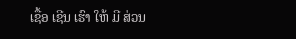ເຊື້ອ ເຊີນ ເຮົາ ໃຫ້ ມີ ສ່ວນ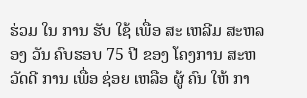ຮ່ວມ ໃນ ການ ຮັບ ໃຊ້ ເພື່ອ ສະ ເຫລີມ ສະຫລອງ ວັນ ຄົບຮອບ 75 ປີ ຂອງ ໂຄງການ ສະຫວັດດີ ການ ເພື່ອ ຊ່ອຍ ເຫລືອ ຜູ້ ຄົນ ໃຫ້ ກາ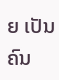ຍ ເປັນ ຄົນ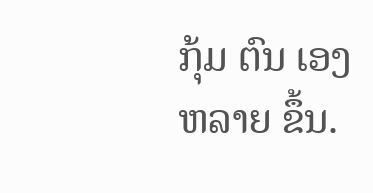ກຸ້ມ ຕົນ ເອງຫລາຍ ຂຶ້ນ.